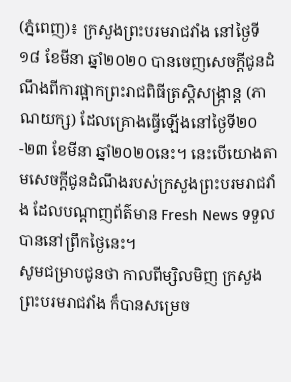(ភ្នំពេញ)៖ ក្រសួងព្រះបរមរាជវាំង នៅថ្ងៃទី១៨ ខែមីនា ឆ្នាំ២០២០ បានចេញសេចក្តីជូនដំណឹងពីការផ្អាកព្រះរាជពិធីត្រស្តិសង្ក្រាន្ត (ភាណយក្ស) ដែលគ្រោងធ្វើឡើងនៅថ្ងៃទី២០-២៣ ខែមីនា ឆ្នាំ២០២០នេះ។ នេះបើយោងតាមសេចក្តីជូនដំណឹងរបស់ក្រសួងព្រះបរមរាជវាំង ដែលបណ្តាញព័ត៌មាន Fresh News ទទួលបាននៅព្រឹកថ្ងៃនេះ។
សូមជម្រាបជូនថា កាលពីម្សិលមិញ ក្រសួងព្រះបរមរាជវាំង ក៏បានសម្រេច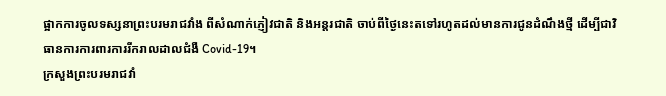ផ្អាកការចូលទស្សនាព្រះបរមរាជវាំង ពីសំណាក់ភ្ញៀវជាតិ និងអន្តរជាតិ ចាប់ពីថ្ងៃនេះតទៅរហូតដល់មានការជូនដំណឹងថ្មី ដើម្បីជាវិធានការការពារការរីករាលដាលជំងឺ Covid-19។
ក្រសួងព្រះបរមរាជវាំ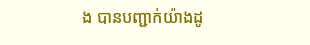ង បានបញ្ជាក់យ៉ាងដូ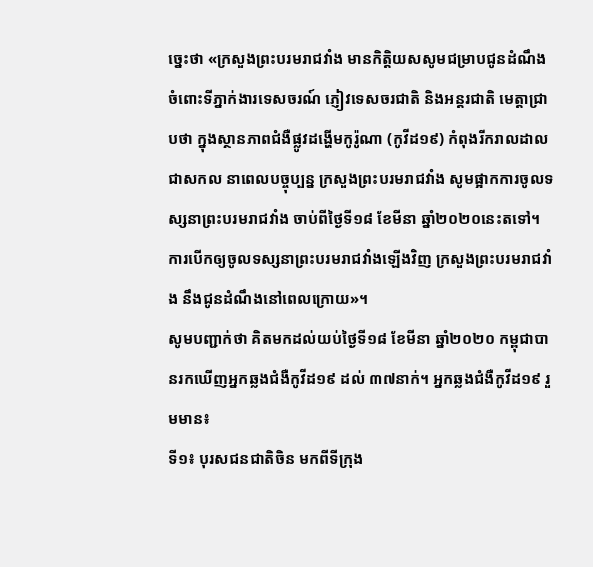ច្នេះថា «ក្រសួងព្រះបរមរាជវាំង មានកិត្តិយសសូមជម្រាបជូនដំណឹង ចំពោះទីភ្នាក់ងារទេសចរណ៍ ភ្ញៀវទេសចរជាតិ និងអន្តរជាតិ មេត្តាជ្រាបថា ក្នុងស្ថានភាពជំងឺផ្លូវដង្ហើមកូរ៉ូណា (កូវីដ១៩) កំពុងរីករាលដាលជាសកល នាពេលបច្ចុប្បន្ន ក្រសួងព្រះបរមរាជវាំង សូមផ្អាកការចូលទស្សនាព្រះបរមរាជវាំង ចាប់ពីថ្ងៃទី១៨ ខែមីនា ឆ្នាំ២០២០នេះតទៅ។ ការបើកឲ្យចូលទស្សនាព្រះបរមរាជវាំងឡើងវិញ ក្រសួងព្រះបរមរាជវាំង នឹងជូនដំណឹងនៅពេលក្រោយ»។
សូមបញ្ជាក់ថា គិតមកដល់យប់ថ្ងៃទី១៨ ខែមីនា ឆ្នាំ២០២០ កម្ពុជាបានរកឃើញអ្នកឆ្លងជំងឺកូវីដ១៩ ដល់ ៣៧នាក់។ អ្នកឆ្លងជំងឺកូវីដ១៩ រួមមាន៖
ទី១៖ បុរសជនជាតិចិន មកពីទីក្រុង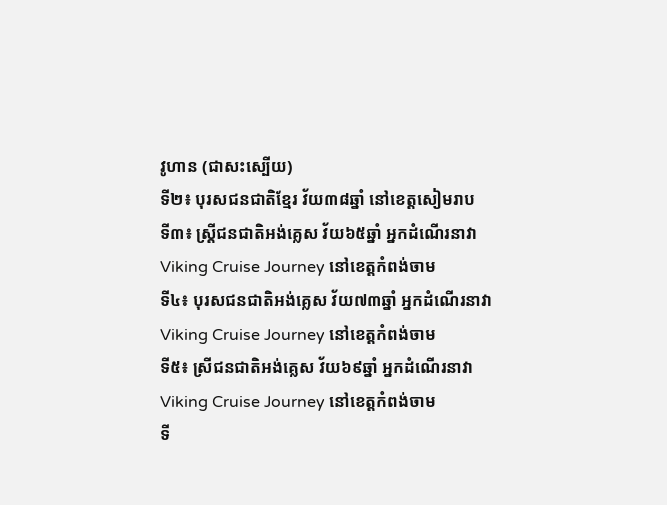វូហាន (ជាសះស្បើយ)
ទី២៖ បុរសជនជាតិខ្មែរ វ័យ៣៨ឆ្នាំ នៅខេត្តសៀមរាប
ទី៣៖ ស្រ្តីជនជាតិអង់គ្លេស វ័យ៦៥ឆ្នាំ អ្នកដំណើរនាវា Viking Cruise Journey នៅខេត្តកំពង់ចាម
ទី៤៖ បុរសជនជាតិអង់គ្លេស វ័យ៧៣ឆ្នាំ អ្នកដំណើរនាវា Viking Cruise Journey នៅខេត្តកំពង់ចាម
ទី៥៖ ស្រីជនជាតិអង់គ្លេស វ័យ៦៩ឆ្នាំ អ្នកដំណើរនាវា Viking Cruise Journey នៅខេត្តកំពង់ចាម
ទី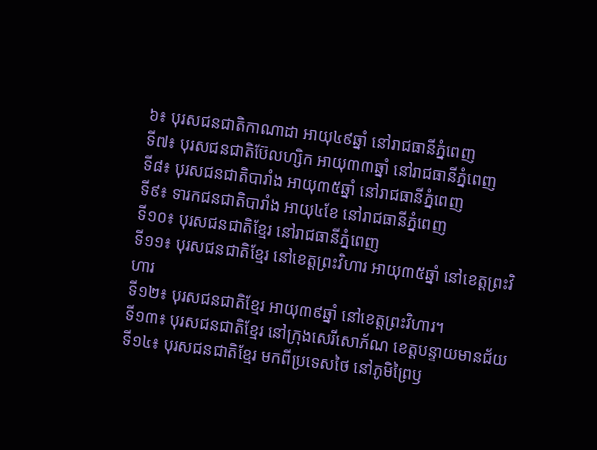៦៖ បុរសជនជាតិកាណាដា អាយុ៤៩ឆ្នាំ នៅរាជធានីភ្នំពេញ
ទី៧៖ បុរសជនជាតិប៊ែលហ្សិក អាយុ៣៣ឆ្នាំ នៅរាជធានីភ្នំពេញ
ទី៨៖ បុរសជនជាតិបារាំង អាយុ៣៥ឆ្នាំ នៅរាជធានីភ្នំពេញ
ទី៩៖ ទារកជនជាតិបារាំង អាយុ៤ខែ នៅរាជធានីភ្នំពេញ
ទី១០៖ បុរសជនជាតិខ្មែរ នៅរាជធានីភ្នំពេញ
ទី១១៖ បុរសជនជាតិខ្មែរ នៅខេត្តព្រះវិហារ អាយុ៣៥ឆ្នាំ នៅខេត្តព្រះវិហារ
ទី១២៖ បុរសជនជាតិខ្មែរ អាយុ៣៩ឆ្នាំ នៅខេត្តព្រះវិហារ។
ទី១៣៖ បុរសជនជាតិខ្មែរ នៅក្រុងសេរីសោភ័ណ ខេត្តបន្ទាយមានជ័យ
ទី១៤៖ បុរសជនជាតិខ្មែរ មកពីប្រទេសថៃ នៅភូមិព្រៃឫ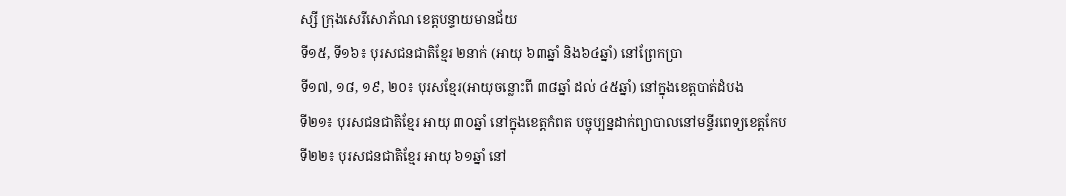ស្សី ក្រុងសេរីសោភ័ណ ខេត្តបន្ទាយមានជ័យ
ទី១៥, ទី១៦៖ បុរសជនជាតិខ្មែរ ២នាក់ (អាយុ ៦៣ឆ្នាំ និង៦៤ឆ្នាំ) នៅព្រែកប្រា
ទី១៧, ១៨, ១៩, ២០៖ បុរសខ្មែរ(អាយុចន្លោះពី ៣៨ឆ្នាំ ដល់ ៤៥ឆ្នាំ) នៅក្នុងខេត្តបាត់ដំបង
ទី២១៖ បុរសជនជាតិខ្មែរ អាយុ ៣០ឆ្នាំ នៅក្នុងខេត្តកំពត បច្ចុប្បន្នដាក់ព្យាបាលនៅមន្ទីរពេទ្យខេត្តកែប
ទី២២៖ បុរសជនជាតិខ្មែរ អាយុ ៦១ឆ្នាំ នៅ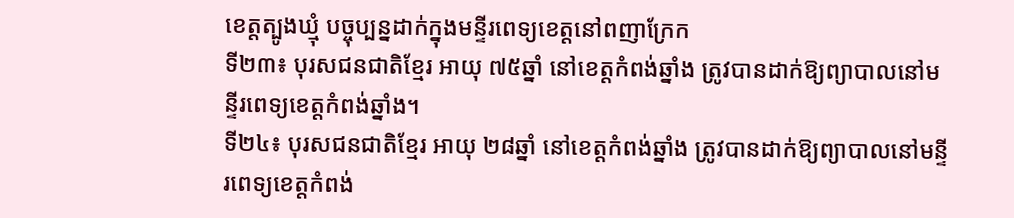ខេត្តត្បូងឃ្មុំ បច្ចុប្បន្នដាក់ក្នុងមន្ទីរពេទ្យខេត្តនៅពញាក្រែក
ទី២៣៖ បុរសជនជាតិខ្មែរ អាយុ ៧៥ឆ្នាំ នៅខេត្តកំពង់ឆ្នាំង ត្រូវបានដាក់ឱ្យព្យាបាលនៅមន្ទីរពេទ្យខេត្តកំពង់ឆ្នាំង។
ទី២៤៖ បុរសជនជាតិខ្មែរ អាយុ ២៨ឆ្នាំ នៅខេត្តកំពង់ឆ្នាំង ត្រូវបានដាក់ឱ្យព្យាបាលនៅមន្ទីរពេទ្យខេត្តកំពង់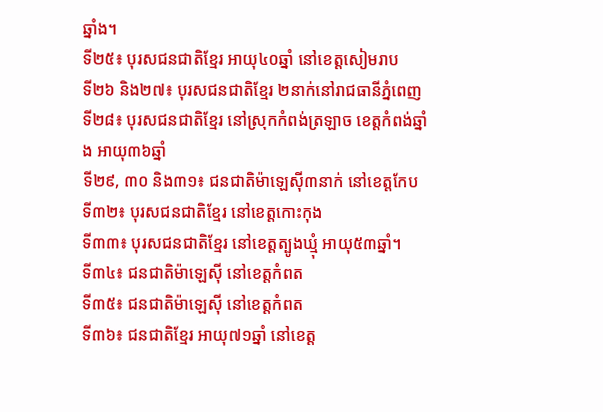ឆ្នាំង។
ទី២៥៖ បុរសជនជាតិខ្មែរ អាយុ៤០ឆ្នាំ នៅខេត្តសៀមរាប
ទី២៦ និង២៧៖ បុរសជនជាតិខ្មែរ ២នាក់នៅរាជធានីភ្នំពេញ
ទី២៨៖ បុរសជនជាតិខ្មែរ នៅស្រុកកំពង់ត្រឡាច ខេត្តកំពង់ឆ្នាំង អាយុ៣៦ឆ្នាំ
ទី២៩, ៣០ និង៣១៖ ជនជាតិម៉ាឡេស៊ី៣នាក់ នៅខេត្តកែប
ទី៣២៖ បុរសជនជាតិខ្មែរ នៅខេត្តកោះកុង
ទី៣៣៖ បុរសជនជាតិខ្មែរ នៅខេត្តត្បូងឃ្មុំ អាយុ៥៣ឆ្នាំ។
ទី៣៤៖ ជនជាតិម៉ាឡេស៊ី នៅខេត្តកំពត
ទី៣៥៖ ជនជាតិម៉ាឡេស៊ី នៅខេត្តកំពត
ទី៣៦៖ ជនជាតិខ្មែរ អាយុ៧១ឆ្នាំ នៅខេត្ត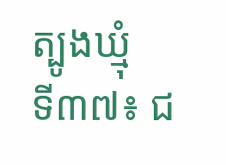ត្បូងឃ្មុំ
ទី៣៧៖ ជ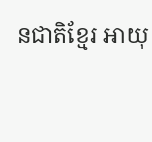នជាតិខ្មែរ អាយុ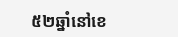៥២ឆ្នាំនៅខេ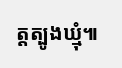ត្តត្បូងឃ្មុំ៕